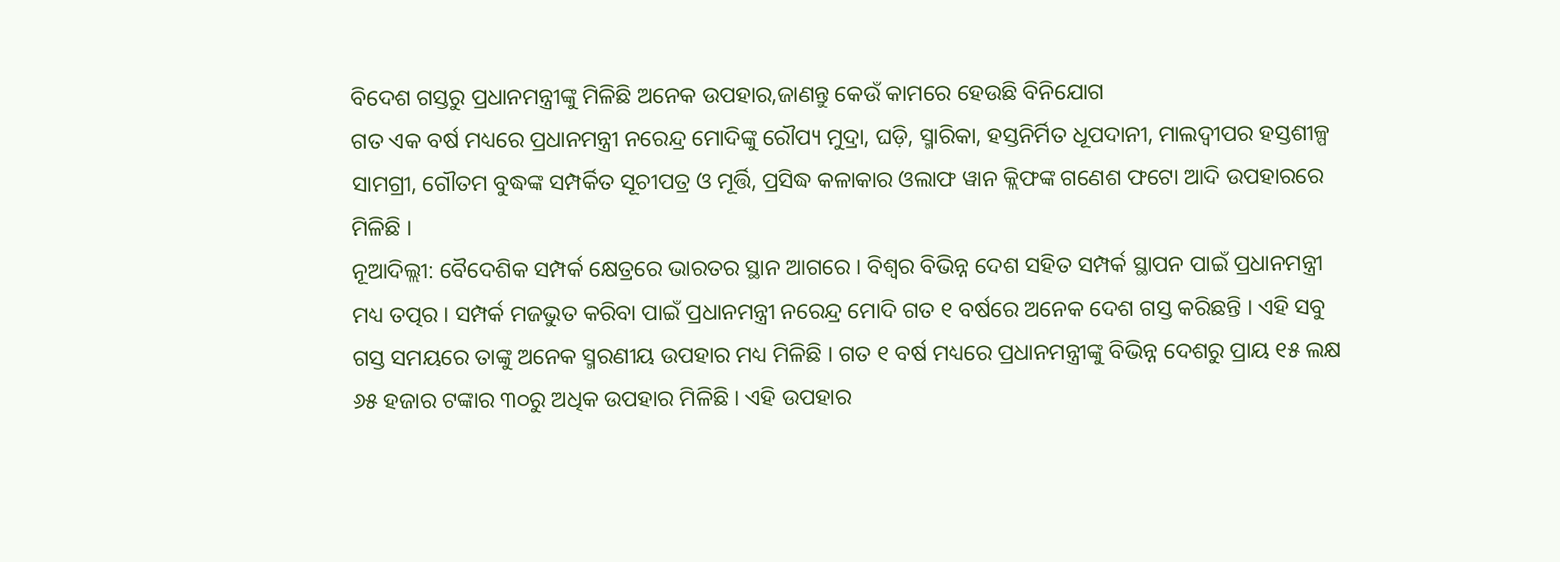ବିଦେଶ ଗସ୍ତରୁ ପ୍ରଧାନମନ୍ତ୍ରୀଙ୍କୁ ମିଳିଛି ଅନେକ ଉପହାର,ଜାଣନ୍ତୁ କେଉଁ କାମରେ ହେଉଛି ବିନିଯୋଗ
ଗତ ଏକ ବର୍ଷ ମଧ୍ୟରେ ପ୍ରଧାନମନ୍ତ୍ରୀ ନରେନ୍ଦ୍ର ମୋଦିଙ୍କୁ ରୌପ୍ୟ ମୁଦ୍ରା, ଘଡ଼ି, ସ୍ମାରିକା, ହସ୍ତନିର୍ମିତ ଧୂପଦାନୀ, ମାଲଦ୍ୱୀପର ହସ୍ତଶୀଳ୍ପ ସାମଗ୍ରୀ, ଗୌତମ ବୁଦ୍ଧଙ୍କ ସମ୍ପର୍କିତ ସୂଚୀପତ୍ର ଓ ମୂର୍ତ୍ତି, ପ୍ରସିଦ୍ଧ କଳାକାର ଓଲାଫ ୱାନ କ୍ଲିଫଙ୍କ ଗଣେଶ ଫଟୋ ଆଦି ଉପହାରରେ ମିଳିଛି ।
ନୂଆଦିଲ୍ଲୀ: ବୈଦେଶିକ ସମ୍ପର୍କ କ୍ଷେତ୍ରରେ ଭାରତର ସ୍ଥାନ ଆଗରେ । ବିଶ୍ୱର ବିଭିନ୍ନ ଦେଶ ସହିତ ସମ୍ପର୍କ ସ୍ଥାପନ ପାଇଁ ପ୍ରଧାନମନ୍ତ୍ରୀ ମଧ୍ୟ ତତ୍ପର । ସମ୍ପର୍କ ମଜଭୁତ କରିବା ପାଇଁ ପ୍ରଧାନମନ୍ତ୍ରୀ ନରେନ୍ଦ୍ର ମୋଦି ଗତ ୧ ବର୍ଷରେ ଅନେକ ଦେଶ ଗସ୍ତ କରିଛନ୍ତି । ଏହି ସବୁ ଗସ୍ତ ସମୟରେ ତାଙ୍କୁ ଅନେକ ସ୍ମରଣୀୟ ଉପହାର ମଧ୍ୟ ମିଳିଛି । ଗତ ୧ ବର୍ଷ ମଧ୍ୟରେ ପ୍ରଧାନମନ୍ତ୍ରୀଙ୍କୁ ବିଭିନ୍ନ ଦେଶରୁ ପ୍ରାୟ ୧୫ ଲକ୍ଷ ୬୫ ହଜାର ଟଙ୍କାର ୩୦ରୁ ଅଧିକ ଉପହାର ମିଳିଛି । ଏହି ଉପହାର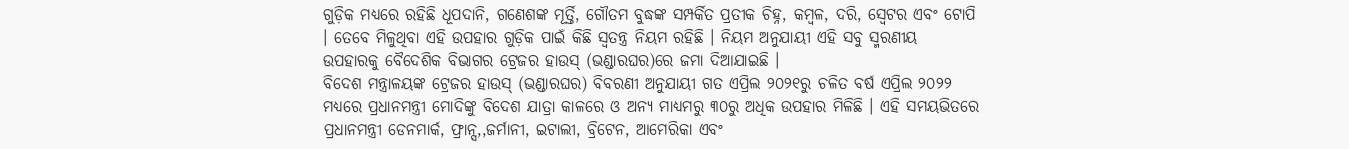ଗୁଡ଼ିକ ମଧ୍ୟରେ ରହିଛି ଧୂପଦାନି, ଗଣେଶଙ୍କ ମୂର୍ତ୍ତି, ଗୌତମ ବୁଦ୍ଧଙ୍କ ସମ୍ପର୍କିତ ପ୍ରତୀକ ଚିହ୍ନ, କମ୍ବଳ, ଦରି, ସ୍ୱେଟର ଏବଂ ଟୋପି । ତେବେ ମିଳୁଥିବା ଏହି ଉପହାର ଗୁଡ଼ିକ ପାଇଁ କିଛି ସ୍ୱତନ୍ତ୍ର ନିୟମ ରହିଛି । ନିୟମ ଅନୁଯାୟୀ ଏହି ସବୁ ସ୍ମରଣୀୟ ଉପହାରକୁ ବୈଦେଶିକ ବିଭାଗର ଟ୍ରେଜର ହାଉସ୍ (ଭଣ୍ଡାରଘର)ରେ ଜମା ଦିଆଯାଇଛି ।
ବିଦେଶ ମନ୍ତ୍ରାଳୟଙ୍କ ଟ୍ରେଜର ହାଉସ୍ (ଭଣ୍ଡାରଘର) ବିବରଣୀ ଅନୁଯାୟୀ ଗତ ଏପ୍ରିଲ ୨୦୨୧ରୁ ଚଳିତ ବର୍ଷ ଏପ୍ରିଲ ୨୦୨୨ ମଧ୍ୟରେ ପ୍ରଧାନମନ୍ତ୍ରୀ ମୋଦିଙ୍କୁ ବିଦେଶ ଯାତ୍ରା କାଳରେ ଓ ଅନ୍ୟ ମାଧ୍ୟମରୁ ୩୦ରୁ ଅଧିକ ଉପହାର ମିଳିଛି । ଏହି ସମୟଭିତରେ ପ୍ରଧାନମନ୍ତ୍ରୀ ଡେନମାର୍କ, ଫ୍ରାନ୍ସ,,ଜର୍ମାନୀ, ଇଟାଲୀ, ବ୍ରିଟେନ, ଆମେରିକା ଏବଂ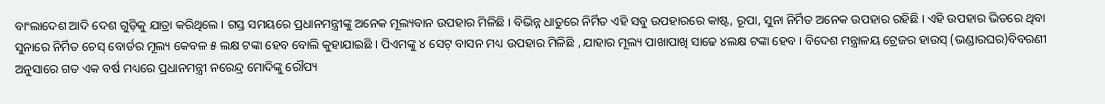ବାଂଲାଦେଶ ଆଦି ଦେଶ ଗୁଡ଼ିକୁ ଯାତ୍ରା କରିଥିଲେ । ଗସ୍ତ ସମୟରେ ପ୍ରଧାନମନ୍ତ୍ରୀଙ୍କୁ ଅନେକ ମୂଲ୍ୟବାନ ଉପହାର ମିଳିଛି । ବିଭିନ୍ନ ଧାତୁରେ ନିର୍ମିତ ଏହି ସବୁ ଉପହାରରେ କାଷ୍ଟ, ରୂପା, ସୁନା ନିର୍ମିତ ଅନେକ ଉପହାର ରହିଛି । ଏହି ଉପହାର ଭିତରେ ଥିବା ସୁନାରେ ନିର୍ମିତ ଚେସ୍ ବୋର୍ଡର ମୂଲ୍ୟ କେବଳ ୫ ଲକ୍ଷ ଟଙ୍କା ହେବ ବୋଲି କୁହାଯାଇଛି । ପିଏମଙ୍କୁ ୪ ସେଟ୍ ବାସନ ମଧ୍ୟ ଉପହାର ମିଳିଛି , ଯାହାର ମୂଲ୍ୟ ପାଖାପାଖି ସାଢେ ୪ଲକ୍ଷ ଟଙ୍କା ହେବ । ବିଦେଶ ମନ୍ତ୍ରାଳୟ ଟ୍ରେଜର ହାଉସ୍ (ଭଣ୍ଡାରଘର)ବିବରଣୀ ଅନୁସାରେ ଗତ ଏକ ବର୍ଷ ମଧ୍ୟରେ ପ୍ରଧାନମନ୍ତ୍ରୀ ନରେନ୍ଦ୍ର ମୋଦିଙ୍କୁ ରୌପ୍ୟ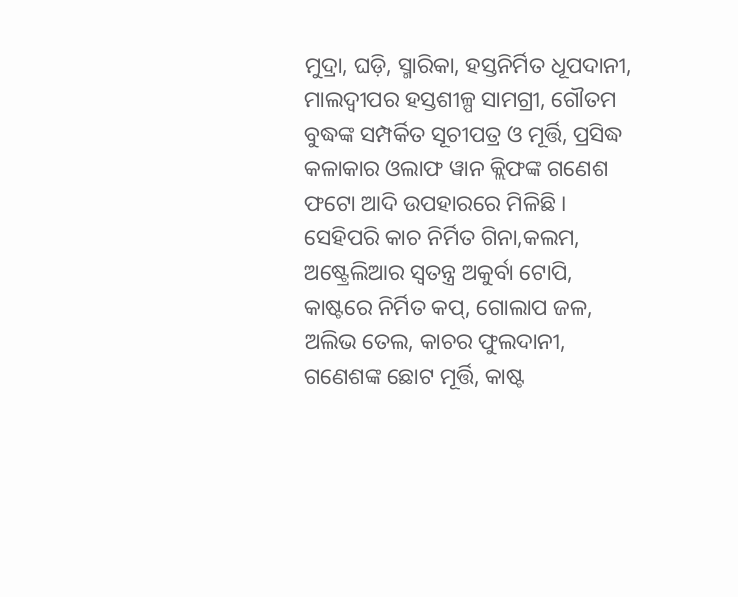ମୁଦ୍ରା, ଘଡ଼ି, ସ୍ମାରିକା, ହସ୍ତନିର୍ମିତ ଧୂପଦାନୀ, ମାଲଦ୍ୱୀପର ହସ୍ତଶୀଳ୍ପ ସାମଗ୍ରୀ, ଗୌତମ ବୁଦ୍ଧଙ୍କ ସମ୍ପର୍କିତ ସୂଚୀପତ୍ର ଓ ମୂର୍ତ୍ତି, ପ୍ରସିଦ୍ଧ କଳାକାର ଓଲାଫ ୱାନ କ୍ଲିଫଙ୍କ ଗଣେଶ ଫଟୋ ଆଦି ଉପହାରରେ ମିଳିଛି ।
ସେହିପରି କାଚ ନିର୍ମିତ ଗିନା,କଲମ, ଅଷ୍ଟ୍ରେଲିଆର ସ୍ୱତନ୍ତ୍ର ଅକୁର୍ବା ଟୋପି, କାଷ୍ଟରେ ନିର୍ମିତ କପ୍, ଗୋଲାପ ଜଳ, ଅଲିଭ ତେଲ, କାଚର ଫୁଲଦାନୀ, ଗଣେଶଙ୍କ ଛୋଟ ମୂର୍ତ୍ତି, କାଷ୍ଟ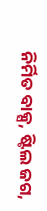ନିର୍ମିତ ବାକ୍ସ, ଷ୍ଟିଲ ଜଗ,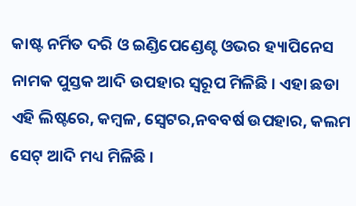କାଷ୍ଟ ନର୍ମିତ ଦରି ଓ ଇଣ୍ଡିପେଣ୍ଡେଣ୍ଟ ଓଭର ହ୍ୟାପିନେସ ନାମକ ପୁସ୍ତକ ଆଦି ଉପହାର ସ୍ୱରୂପ ମିଳିଛି । ଏହା ଛଡା ଏହି ଲିଷ୍ଟରେ, କମ୍ବଳ, ସ୍ୱେଟର,ନବବର୍ଷ ଉପହାର, କଲମ ସେଟ୍ ଆଦି ମଧ୍ୟ ମିଳିଛି ।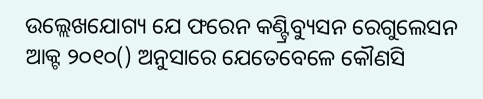ଉଲ୍ଲେଖଯୋଗ୍ୟ ଯେ ଫରେନ କଣ୍ଟ୍ରିବ୍ୟୁସନ ରେଗୁଲେସନ ଆକ୍ଟ ୨୦୧୦() ଅନୁସାରେ ଯେତେବେଳେ କୌଣସି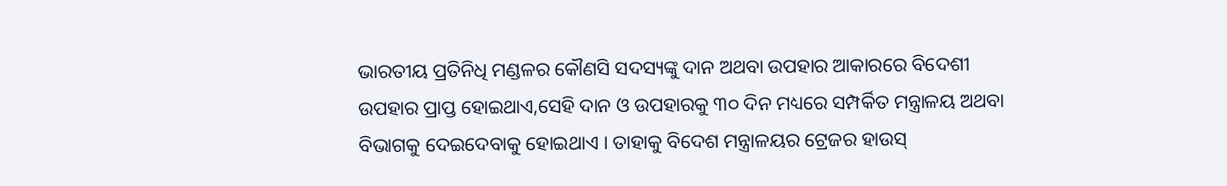ଭାରତୀୟ ପ୍ରତିନିଧି ମଣ୍ଡଳର କୌଣସି ସଦସ୍ୟଙ୍କୁ ଦାନ ଅଥବା ଉପହାର ଆକାରରେ ବିଦେଶୀ ଉପହାର ପ୍ରାପ୍ତ ହୋଇଥାଏ,ସେହି ଦାନ ଓ ଉପହାରକୁ ୩୦ ଦିନ ମଧ୍ୟରେ ସମ୍ପର୍କିତ ମନ୍ତ୍ରାଳୟ ଅଥବା ବିଭାଗକୁ ଦେଇଦେବାକୁ ହୋଇଥାଏ । ତାହାକୁ ବିଦେଶ ମନ୍ତ୍ରାଳୟର ଟ୍ରେଜର ହାଉସ୍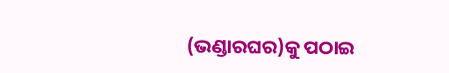(ଭଣ୍ଡାରଘର)କୁ ପଠାଇ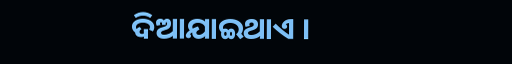ଦିଆଯାଇଥାଏ ।